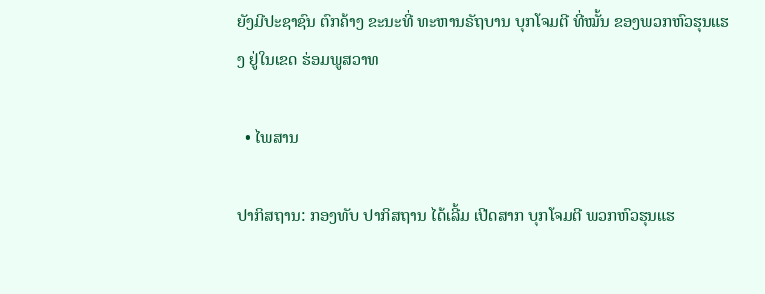ຍັງມີປະຊາຊົນ ຕົກຄ້າງ ຂະນະທີ່ ທະຫານຣັຖບານ ບຸກໂຈມຕີ ທີ່ໝັ້ນ ຂອງພວກຫົວຮຸນແຮງ ຢູ່ໃນເຂດ ຮ່ອມພູສວາທ

  • ໄພສານ

ປາກິສຖານ: ກອງທັບ ປາກິສຖານ ໄດ້ເລີ້ມ ເປີດສາກ ບຸກໂຈມຕີ ພວກຫົວຮຸນແຮ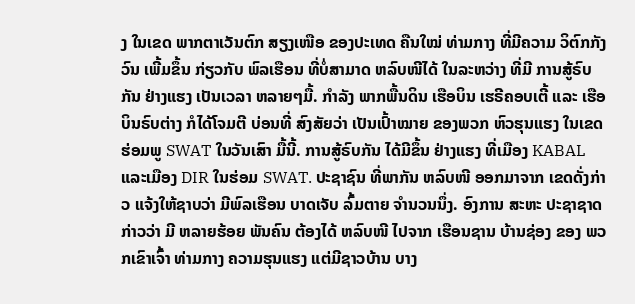ງ ໃນເຂດ ພາກຕາເວັນຕົກ ສຽງເໜືອ ຂອງປະເທດ ຄືນໃໝ່ ທ່າມກາງ ທີ່ມີຄວາມ ວິຕົກກັງວົນ ເພີ້ມຂຶ້ນ ກ່ຽວກັບ ພົລເຮືອນ ທີ່ບໍ່ສາມາດ ຫລົບໜີໄດ້ ໃນລະຫວ່າງ ທີ່ມີ ການສູ້ຣົບກັນ ຢ່າງແຮງ ເປັນເວລາ ຫລາຍໆມື້. ກຳລັງ ພາກພື້ນດິນ ເຮືອບິນ ເຮຣີຄອບເຕີ້ ແລະ ເຮືອບິນຣົບຕ່າງ ກໍໄດ້ໂຈມຕີ ບ່ອນທີ່ ສົງສັຍວ່າ ເປັນເປົ້າໝາຍ ຂອງພວກ ຫົວຮຸນແຮງ ໃນເຂດ ຮ່ອມພູ SWAT ໃນວັນເສົາ ມື້ນີ້. ການສູ້ຣົບກັນ ໄດ້ມີຂຶ້ນ ຢ່າງແຮງ ທີ່ເມືອງ KABAL ແລະເມືອງ DIR ໃນຮ່ອມ SWAT. ປະຊາຊົນ ທີ່ພາກັນ ຫລົບໜີ ອອກມາຈາກ ເຂດດັ່ງກ່າວ ແຈ້ງໃຫ້ຊາບວ່າ ມີພົລເຮືອນ ບາດເຈັບ ລົ້ມຕາຍ ຈຳນວນນຶ່ງ. ອົງການ ສະຫະ ປະຊາຊາດ ກ່າວວ່າ ມີ ຫລາຍຮ້ອຍ ພັນຄົນ ຕ້ອງໄດ້ ຫລົບໜີ ໄປຈາກ ເຮືອນຊານ ບ້ານຊ່ອງ ຂອງ ພວກເຂົາເຈົ້າ ທ່າມກາງ ຄວາມຮຸນແຮງ ແຕ່ມີຊາວບ້ານ ບາງ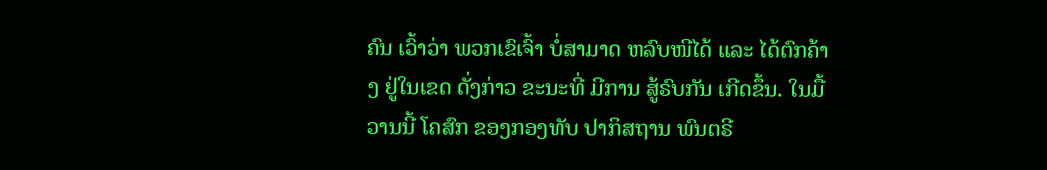ຄົນ ເວົ້າວ່າ ພວກເຂົເຈົ້າ ບໍ່ສາມາດ ຫລົບໜີໄດ້ ແລະ ໄດ້ຕົກຄ້າງ ຢູ່ໃນເຂດ ດັ່ງກ່າວ ຂະນະທີ່ ມີການ ສູ້ຣົບກັນ ເກີດຂຶ້ນ. ໃນມື້ວານນີ້ ໂຄສົກ ຂອງກອງທັບ ປາກິສຖານ ພົນຕຣີ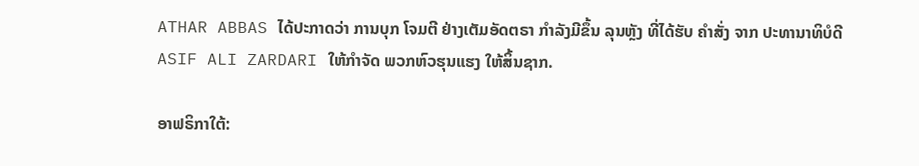ATHAR ABBAS ໄດ້ປະກາດວ່າ ການບຸກ ໂຈມຕີ ຢ່າງເຕັມອັດຕຣາ ກຳລັງມີຂຶ້ນ ລຸນຫຼັງ ທີ່ໄດ້ຮັບ ຄຳສັ່ງ ຈາກ ປະທານາທິບໍດີ ASIF ALI ZARDARI ໃຫ້ກຳຈັດ ພວກຫົວຮຸນແຮງ ໃຫ້ສິ້ນຊາກ.

ອາຟຣິກາໃຕ້: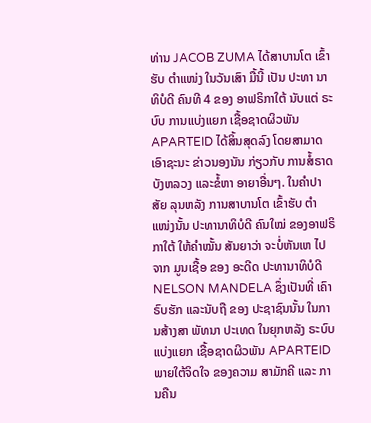ທ່ານ JACOB ZUMA ໄດ້ສາບານໂຕ ເຂົ້າຮັບ ຕຳແໜ່ງ ໃນວັນເສົາ ມື້ນີ້ ເປັນ ປະທາ ນາທິບໍດີ ຄົນທີ 4 ຂອງ ອາຟຣິກາໃຕ້ ນັບແຕ່ ຣະບົບ ການແບ່ງແຍກ ເຊື້ອຊາດຜິວພັນ APARTEID ໄດ້ສິ້ນສຸດລົງ ໂດຍສາມາດ ເອົາຊະນະ ຂ່າວນອງນັນ ກ່ຽວກັບ ການສໍ້ຣາດ ບັງຫລວງ ແລະຂໍ້ຫາ ອາຍາອື່ນໆ. ໃນຄຳປາສັຍ ລຸນຫລັງ ການສາບານໂຕ ເຂົ້າຮັບ ຕຳແໜ່ງນັ້ນ ປະທານາທິບໍດີ ຄົນໃໝ່ ຂອງອາຟຣິກາໃຕ້ ໃຫ້ຄຳໝັ້ນ ສັນຍາວ່າ ຈະບໍ່ຫັນເຫ ໄປຈາກ ມູນເຊື້ອ ຂອງ ອະດີດ ປະທານາທິບໍດີ NELSON MANDELA ຊຶ່ງເປັນທີ່ ເຄົາຣົບຮັກ ແລະນັບຖື ຂອງ ປະຊາຊົນນັ້ນ ໃນການສ້າງສາ ພັທນາ ປະເທດ ໃນຍຸກຫລັງ ຣະບົບແບ່ງແຍກ ເຊື້ອຊາດຜິວພັນ APARTEID ພາຍໃຕ້ຈິດໃຈ ຂອງຄວາມ ສາມັກຄີ ແລະ ການຄືນ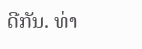ດີກັນ. ທ່າ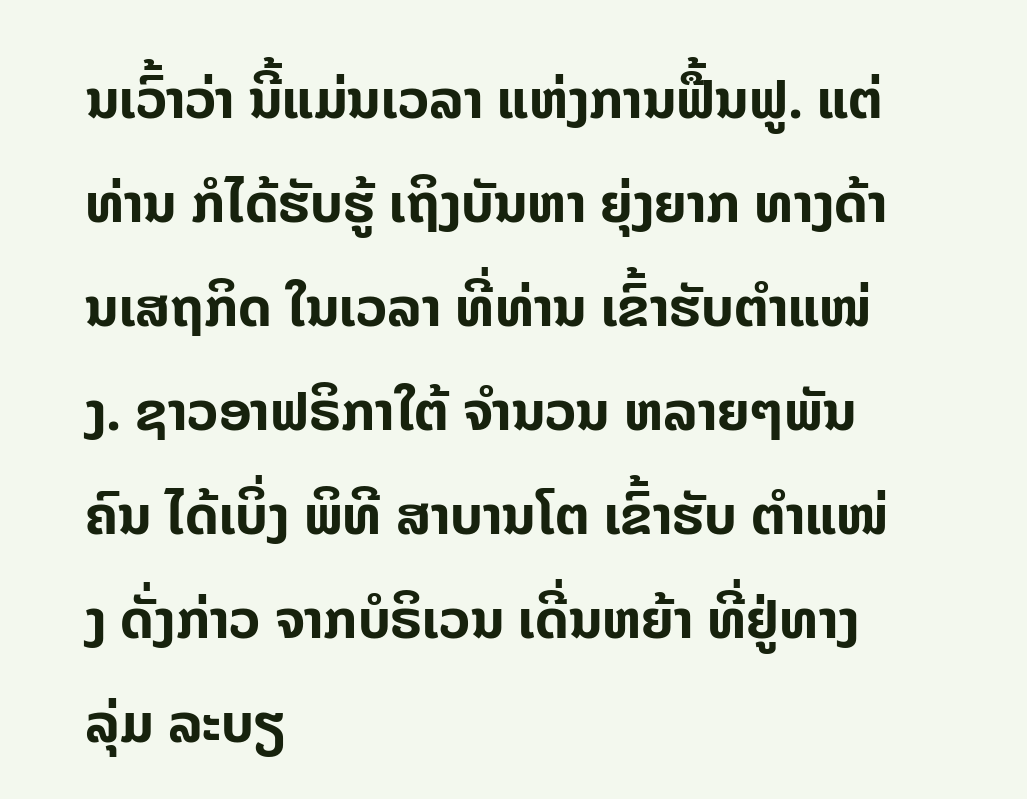ນເວົ້າວ່າ ນີ້ແມ່ນເວລາ ແຫ່ງການຟື້ນຟູ. ແຕ່ທ່ານ ກໍໄດ້ຮັບຮູ້ ເຖິງບັນຫາ ຍຸ່ງຍາກ ທາງດ້ານເສຖກິດ ໃນເວລາ ທີ່ທ່ານ ເຂົ້າຮັບຕຳແໜ່ງ. ຊາວອາຟຣິກາໃຕ້ ຈຳນວນ ຫລາຍໆພັນຄົນ ໄດ້ເບິ່ງ ພິທີ ສາບານໂຕ ເຂົ້າຮັບ ຕຳແໜ່ງ ດັ່ງກ່າວ ຈາກບໍຣິເວນ ເດີ່ນຫຍ້າ ທີ່ຢູ່ທາງລຸ່ມ ລະບຽ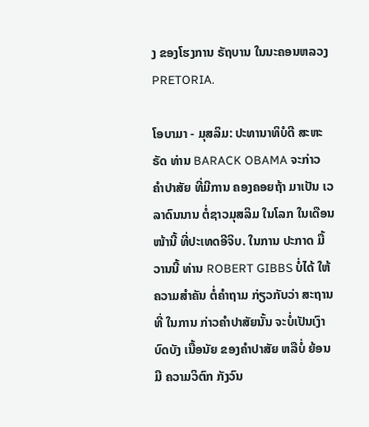ງ ຂອງໂຮງການ ຣັຖບານ ໃນນະຄອນຫລວງ PRETORIA.

ໂອບາມາ - ມຸສລິມ: ປະທານາທິບໍດີ ສະຫະຣັດ ທ່ານ BARACK OBAMA ຈະກ່າວ ຄຳປາສັຍ ທີ່ມີການ ຄອງຄອຍຖ້າ ມາເປັນ ເວລາດົນນານ ຕໍ່ຊາວມຸສລິມ ໃນໂລກ ໃນເດືອນໜ້ານີ້ ທີ່ປະເທດອີຈິບ. ໃນການ ປະກາດ ມື້ວານນີ້ ທ່ານ ROBERT GIBBS ບໍ່ໄດ້ ໃຫ້ຄວາມສຳຄັນ ຕໍ່ຄຳຖາມ ກ່ຽວກັບວ່າ ສະຖານທີ່ ໃນການ ກ່າວຄຳປາສັຍນັ້ນ ຈະບໍ່ເປັນເງົາ ບົດບັງ ເນື້ອນັຍ ຂອງຄຳປາສັຍ ຫລືບໍ່ ຍ້ອນມີ ຄວາມວິຕົກ ກັງວົນ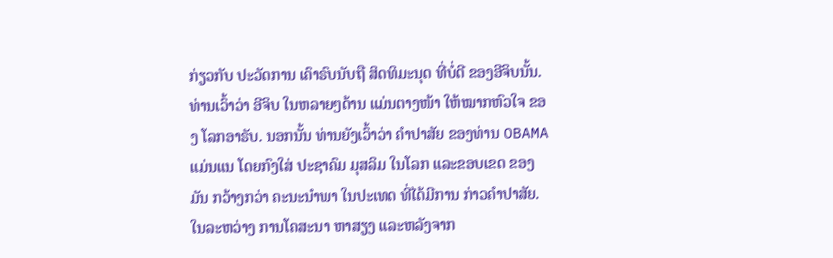ກ່ຽວກັບ ປະວັດການ ເຄົາຣົບນັບຖື ສິດທິມະນຸດ ທີ່ບໍ່ດີ ຂອງອີຈິບນັ້ນ. ທ່ານເວົ້າວ່າ ອີຈິບ ໃນຫລາຍໆດ້ານ ແມ່ນຕາງໜ້າ ໃຫ້ໝາກຫົວໃຈ ຂອງ ໂລກອາຣັບ. ນອກນັ້ນ ທ່ານຍັງເວົ້າວ່າ ຄຳປາສັຍ ຂອງທ່ານ OBAMA ແມ່ນແນ ໂດຍກົງໃສ່ ປະຊາຄົມ ມຸສລິມ ໃນໂລກ ແລະຂອບເຂດ ຂອງມັນ ກວ້າງກວ່າ ຄະນະນຳພາ ໃນປະເທດ ທີ່ໄດ້ມີການ ກ່າວຄຳປາສັຍ. ໃນລະຫວ່າງ ການໂຄສະນາ ຫາສຽງ ແລະຫລັງຈາກ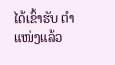ໄດ້ເຂົ້າຮັບ ຕຳແໜ່ງແລ້ວ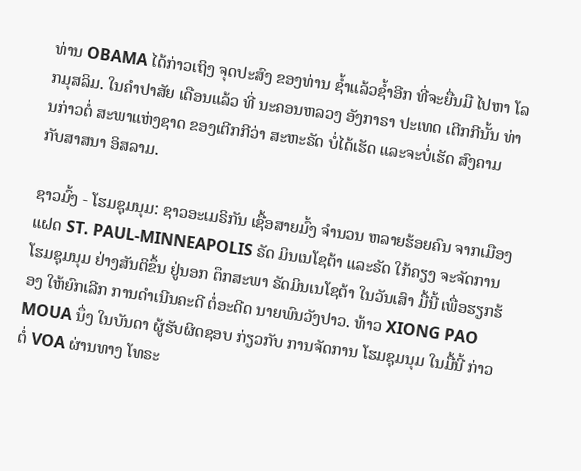ທ່ານ OBAMA ໄດ້ກ່າວເຖິງ ຈຸດປະສົງ ຂອງທ່ານ ຊ້ຳແລ້ວຊ້ຳອີກ ທີ່ຈະຍື່ນມື ໄປຫາ ໂລກມຸສລິມ. ໃນຄຳປາສັຍ ເດືອນແລ້ວ ທີ່ ນະຄອນຫລວງ ອັງກາຣາ ປະເທດ ເຕີກກີນັ້ນ ທ່ານກ່າວຕໍ່ ສະພາແຫ່ງຊາດ ຂອງເຕີກກີວ່າ ສະຫະຣັດ ບໍ່ໄດ້ເຮັດ ແລະຈະບໍ່ເຮັດ ສົງຄາມ ກັບສາສນາ ອິສລາມ.

ຊາວມົ້ງ - ໂຮມຊຸມນຸມ: ຊາວອະເມຣິກັນ ເຊື້ອສາຍມົ້ງ ຈຳນວນ ຫລາຍຮ້ອຍຄົນ ຈາກເມືອງແຝດ ST. PAUL-MINNEAPOLIS ຣັດ ມິນເນໂຊຕ້າ ແລະຣັດ ໃກ້ຄຽງ ຈະຈັດການ ໂຮມຊຸມນຸມ ຢ່າງສັນຕິຂຶ້ນ ຢູ່ນອກ ຕຶກສະພາ ຣັດມິນເນໂຊຕ້າ ໃນວັນເສົາ ມື້ນີ້ ເພື່ອຮຽກຮ້ອງ ໃຫ້ຍົກເລີກ ການດຳເນີນຄະດີ ຕໍ່ອະດີດ ນາຍພົນວັງປາວ. ທ້າວ XIONG PAO MOUA ນຶ່ງ ໃນບັນດາ ຜູ້ຮັບຜິດຊອບ ກ່ຽວກັບ ການຈັດການ ໂຮມຊຸມນຸມ ໃນມື້ນີ້ ກ່າວຕໍ່ VOA ຜ່ານທາງ ໂທຣະ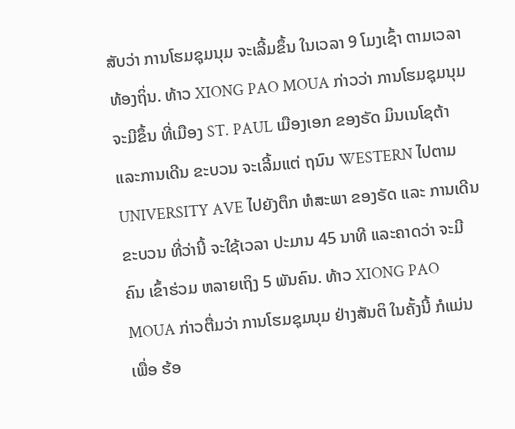ສັບວ່າ ການໂຮມຊຸມນຸມ ຈະເລີ້ມຂຶ້ນ ໃນເວລາ 9 ໂມງເຊົ້າ ຕາມເວລາ ທ້ອງຖິ່ນ. ທ້າວ XIONG PAO MOUA ກ່າວວ່າ ການໂຮມຊຸມນຸມ ຈະມີຂຶ້ນ ທີ່ເມືອງ ST. PAUL ເມືອງເອກ ຂອງຣັດ ມິນເນໂຊຕ້າ ແລະການເດີນ ຂະບວນ ຈະເລີ້ມແຕ່ ຖນົນ WESTERN ໄປຕາມ UNIVERSITY AVE ໄປຍັງຕຶກ ຫໍສະພາ ຂອງຣັດ ແລະ ການເດີນ ຂະບວນ ທີ່ວ່ານີ້ ຈະໃຊ້ເວລາ ປະມານ 45 ນາທີ ແລະຄາດວ່າ ຈະມີຄົນ ເຂົ້າຮ່ວມ ຫລາຍເຖິງ 5 ພັນຄົນ. ທ້າວ XIONG PAO MOUA ກ່າວຕື່ມວ່າ ການໂຮມຊຸມນຸມ ຢ່າງສັນຕິ ໃນຄັ້ງນີ້ ກໍແມ່ນເພື່ອ ຮ້ອ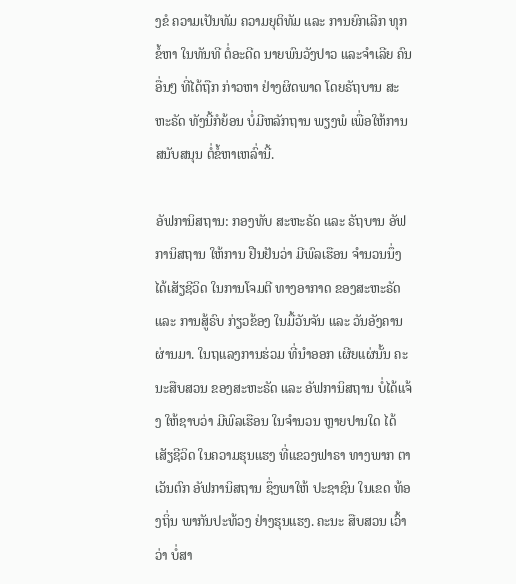ງຂໍ ຄວາມເປັນທັມ ຄວາມຍຸຕິທັມ ແລະ ການຍົກເລີກ ທຸກຂໍ້ຫາ ໃນທັນທີ ຕໍ່ອະດີດ ນາຍພົນວັງປາວ ແລະຈຳເລີຍ ຄົນອື່ນໆ ທີ່ໄດ້ຖືກ ກ່າວຫາ ຢ່າງຜິດພາດ ໂດຍຣັຖບານ ສະຫະຣັດ ທັງນີ້ກໍຍ້ອນ ບໍ່ມີຫລັກຖານ ພຽງພໍ ເພື່ອໃຫ້ການ ສນັບສນຸນ ຕໍ່ຂໍ້ຫາເຫລົ່ານີ້.

ອັຟການິສຖານ: ກອງທັບ ສະຫະຣັດ ແລະ ຣັຖບານ ອັຟການິສຖານ ໃຫ້ການ ຢືນຢັນວ່າ ມີພົລເຮືອນ ຈຳນວນນຶ່ງ ໄດ້ເສັຽຊີວິດ ໃນການໂຈມຕີ ທາງອາກາດ ຂອງສະຫະຣັດ ແລະ ການສູ້ຣົບ ກ່ຽວຂ້ອງ ໃນມື້ວັນຈັນ ແລະ ວັນອັງຄານ ຜ່ານມາ. ໃນຖແລງການຮ່ວມ ທີ່ນຳອອກ ເຜີຍແຜ່ນັ້ນ ຄະນະສືບສວນ ຂອງສະຫະຣັດ ແລະ ອັຟການິສຖານ ບໍ່ໄດ້ແຈ້ງ ໃຫ້ຊາບວ່າ ມີພົລເຮືອນ ໃນຈຳນວນ ຫຼາຍປານໃດ ໄດ້ເສັຽຊີວິດ ໃນຄວາມຮຸນແຮງ ທີ່ແຂວງຟາຣາ ທາງພາກ ຕາເວັນຕົກ ອັຟການິສຖານ ຊຶ່ງພາໃຫ້ ປະຊາຊົນ ໃນເຂດ ທ້ອງຖິ່ນ ພາກັນປະທ້ວງ ຢ່າງຮຸນແຮງ. ຄະນະ ສືບສວນ ເວົ້າວ່າ ບໍ່ສາ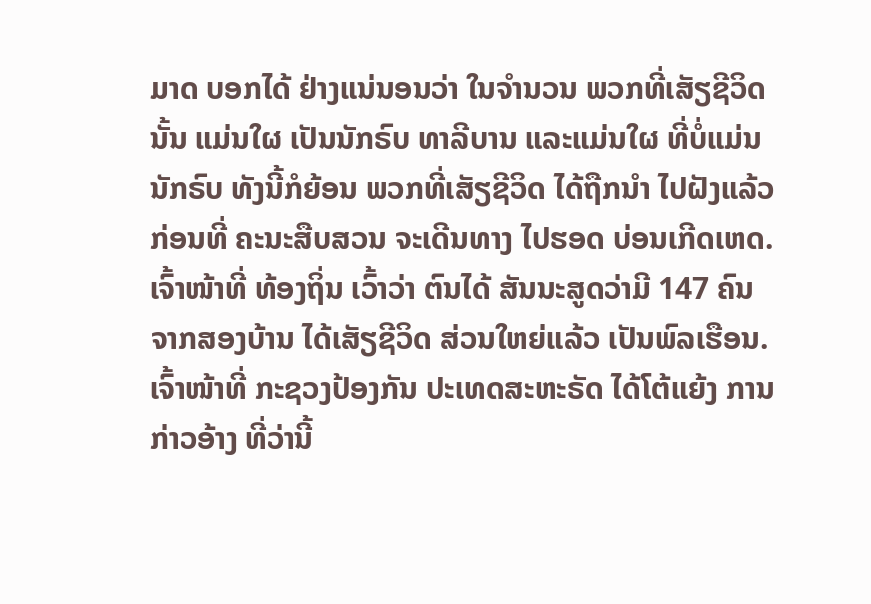ມາດ ບອກໄດ້ ຢ່າງແນ່ນອນວ່າ ໃນຈຳນວນ ພວກທີ່ເສັຽຊີວິດນັ້ນ ແມ່ນໃຜ ເປັນນັກຣົບ ທາລີບານ ແລະແມ່ນໃຜ ທີ່ບໍ່ແມ່ນນັກຣົບ ທັງນີ້ກໍຍ້ອນ ພວກທີ່ເສັຽຊີວິດ ໄດ້ຖືກນຳ ໄປຝັງແລ້ວ ກ່ອນທີ່ ຄະນະສືບສວນ ຈະເດີນທາງ ໄປຮອດ ບ່ອນເກີດເຫດ. ເຈົ້າໜ້າທີ່ ທ້ອງຖິ່ນ ເວົ້າວ່າ ຕົນໄດ້ ສັນນະສູດວ່າມີ 147 ຄົນ ຈາກສອງບ້ານ ໄດ້ເສັຽຊີວິດ ສ່ວນໃຫຍ່ແລ້ວ ເປັນພົລເຮືອນ. ເຈົ້າໜ້າທີ່ ກະຊວງປ້ອງກັນ ປະເທດສະຫະຣັດ ໄດ້ໂຕ້ແຍ້ງ ການກ່າວອ້າງ ທີ່ວ່ານີ້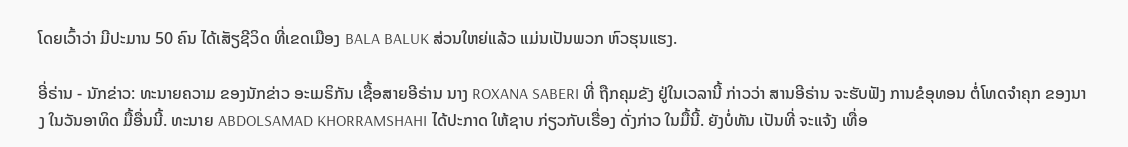ໂດຍເວົ້າວ່າ ມີປະມານ 50 ຄົນ ໄດ້ເສັຽຊີວິດ ທີ່ເຂດເມືອງ BALA BALUK ສ່ວນໃຫຍ່ແລ້ວ ແມ່ນເປັນພວກ ຫົວຮຸນແຮງ.

ອີ່ຣ່ານ - ນັກຂ່າວ: ທະນາຍຄວາມ ຂອງນັກຂ່າວ ອະເມຣິກັນ ເຊື້ອສາຍອີຣ່ານ ນາງ ROXANA SABERI ທີ່ ຖືກຄຸມຂັງ ຢູ່ໃນເວລານີ້ ກ່າວວ່າ ສານອີຣ່ານ ຈະຮັບຟັງ ການຂໍອຸທອນ ຕໍ່ໂທດຈຳຄຸກ ຂອງນາງ ໃນວັນອາທິດ ມື້ອື່ນນີ້. ທະນາຍ ABDOLSAMAD KHORRAMSHAHI ໄດ້ປະກາດ ໃຫ້ຊາບ ກ່ຽວກັບເຣື່ອງ ດັ່ງກ່າວ ໃນມື້ນີ້. ຍັງບໍ່ທັນ ເປັນທີ່ ຈະແຈ້ງ ເທື່ອ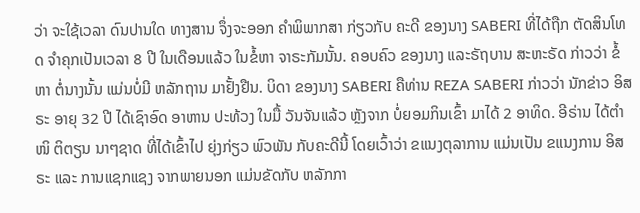ວ່າ ຈະໃຊ້ເວລາ ດົນປານໃດ ທາງສານ ຈຶ່ງຈະອອກ ຄຳພິພາກສາ ກ່ຽວກັບ ຄະດີ ຂອງນາງ SABERI ທີ່ໄດ້ຖືກ ຕັດສິນໂທດ ຈຳຄຸກເປັນເວລາ 8 ປີ ໃນເດືອນແລ້ວ ໃນຂໍ້ຫາ ຈາຣະກັມນັ້ນ. ຄອບຄົວ ຂອງນາງ ແລະຣັຖບານ ສະຫະຣັດ ກ່າວວ່າ ຂໍ້ຫາ ຕໍ່ນາງນັ້ນ ແມ່ນບໍ່ມີ ຫລັກຖານ ມາຢັ້ງຢືນ. ບິດາ ຂອງນາງ SABERI ຄືທ່ານ REZA SABERI ກ່າວວ່າ ນັກຂ່າວ ອິສຣະ ອາຍຸ 32 ປີ ໄດ້ເຊົາອົດ ອາຫານ ປະທ້ວງ ໃນມື້ ວັນຈັນແລ້ວ ຫຼັງຈາກ ບໍ່ຍອມກິນເຂົ້າ ມາໄດ້ 2 ອາທິດ. ອີຣ່ານ ໄດ້ຕຳໜິ ຕິຕຽນ ນາໆຊາດ ທີ່ໄດ້ເຂົ້າໄປ ຍຸ່ງກ່ຽວ ພົວພັນ ກັບຄະດີນີ້ ໂດຍເວົ້າວ່າ ຂແນງຕຸລາການ ແມ່ນເປັນ ຂແນງການ ອິສຣະ ແລະ ການແຊກແຊງ ຈາກພາຍນອກ ແມ່ນຂັດກັບ ຫລັກກາ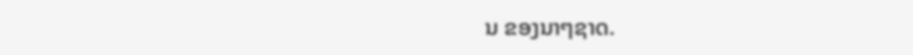ນ ຂອງນາໆຊາດ.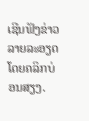ເຊີນຟັງຂ່າວລາຍລະອຽດ ໂດຍຄລິກບ່ອນສຽງ.